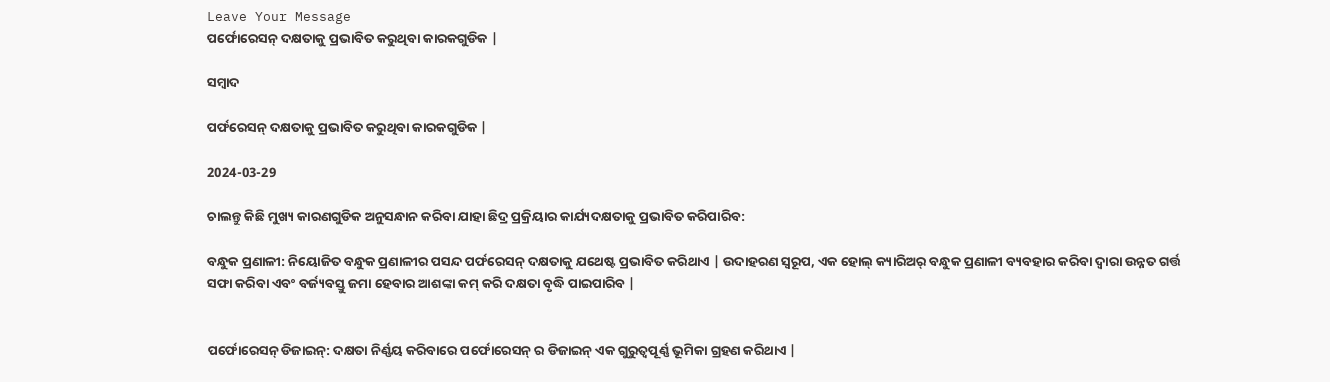Leave Your Message
ପର୍ଫୋରେସନ୍ ଦକ୍ଷତାକୁ ପ୍ରଭାବିତ କରୁଥିବା କାରକଗୁଡିକ |

ସମ୍ବାଦ

ପର୍ଫରେସନ୍ ଦକ୍ଷତାକୁ ପ୍ରଭାବିତ କରୁଥିବା କାରକଗୁଡିକ |

2024-03-29

ଚାଲନ୍ତୁ କିଛି ମୁଖ୍ୟ କାରଣଗୁଡିକ ଅନୁସନ୍ଧାନ କରିବା ଯାହା ଛିଦ୍ର ପ୍ରକ୍ରିୟାର କାର୍ଯ୍ୟଦକ୍ଷତାକୁ ପ୍ରଭାବିତ କରିପାରିବ:

ବନ୍ଧୁକ ପ୍ରଣାଳୀ: ନିୟୋଜିତ ବନ୍ଧୁକ ପ୍ରଣାଳୀର ପସନ୍ଦ ପର୍ଫରେସନ୍ ଦକ୍ଷତାକୁ ଯଥେଷ୍ଟ ପ୍ରଭାବିତ କରିଥାଏ | ଉଦାହରଣ ସ୍ୱରୂପ, ଏକ ହୋଲ୍ କ୍ୟାରିଅର୍ ବନ୍ଧୁକ ପ୍ରଣାଳୀ ବ୍ୟବହାର କରିବା ଦ୍ୱାରା ଉନ୍ନତ ଗର୍ତ୍ତ ସଫା କରିବା ଏବଂ ବର୍ଜ୍ୟବସ୍ତୁ ଜମା ହେବାର ଆଶଙ୍କା କମ୍ କରି ଦକ୍ଷତା ବୃଦ୍ଧି ପାଇପାରିବ |


ପର୍ଫୋରେସନ୍ ଡିଜାଇନ୍: ଦକ୍ଷତା ନିର୍ଣ୍ଣୟ କରିବାରେ ପର୍ଫୋରେସନ୍ ର ଡିଜାଇନ୍ ଏକ ଗୁରୁତ୍ୱପୂର୍ଣ୍ଣ ଭୂମିକା ଗ୍ରହଣ କରିଥାଏ |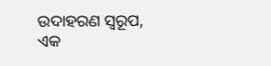ଉଦାହରଣ ସ୍ୱରୂପ, ଏକ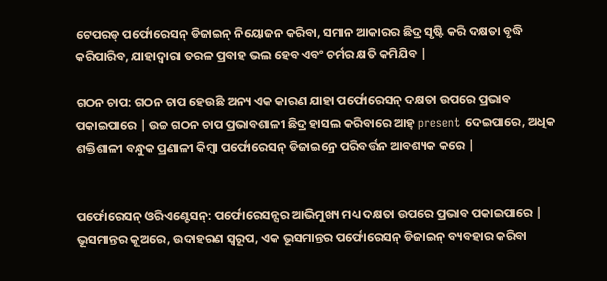ଟେପରଡ୍ ପର୍ଫୋରେସନ୍ ଡିଜାଇନ୍ ନିୟୋଜନ କରିବା, ସମାନ ଆକାରର ଛିଦ୍ର ସୃଷ୍ଟି କରି ଦକ୍ଷତା ବୃଦ୍ଧି କରିପାରିବ, ଯାହାଦ୍ୱାରା ତରଳ ପ୍ରବାହ ଭଲ ହେବ ଏବଂ ଚର୍ମର କ୍ଷତି କମିଯିବ |

ଗଠନ ଚାପ: ଗଠନ ଚାପ ହେଉଛି ଅନ୍ୟ ଏକ କାରଣ ଯାହା ପର୍ଫୋରେସନ୍ ଦକ୍ଷତା ଉପରେ ପ୍ରଭାବ ପକାଇପାରେ | ଉଚ୍ଚ ଗଠନ ଚାପ ପ୍ରଭାବଶାଳୀ ଛିଦ୍ର ହାସଲ କରିବାରେ ଆହ୍ present ଦେଇପାରେ, ଅଧିକ ଶକ୍ତିଶାଳୀ ବନ୍ଧୁକ ପ୍ରଣାଳୀ କିମ୍ବା ପର୍ଫୋରେସନ୍ ଡିଜାଇନ୍ରେ ପରିବର୍ତ୍ତନ ଆବଶ୍ୟକ କରେ |


ପର୍ଫୋରେସନ୍ ଓରିଏଣ୍ଟେସନ୍: ପର୍ଫୋରେସନ୍ସର ଆଭିମୁଖ୍ୟ ମଧ୍ୟ ଦକ୍ଷତା ଉପରେ ପ୍ରଭାବ ପକାଇପାରେ | ଭୂସମାନ୍ତର କୂଅରେ, ଉଦାହରଣ ସ୍ୱରୂପ, ଏକ ଭୂସମାନ୍ତର ପର୍ଫୋରେସନ୍ ଡିଜାଇନ୍ ବ୍ୟବହାର କରିବା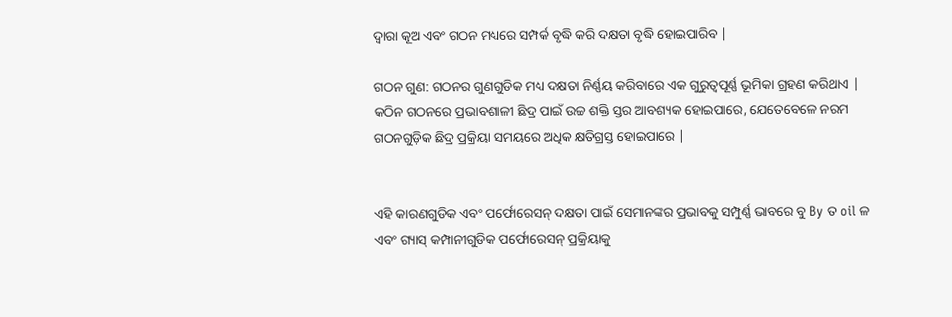ଦ୍ୱାରା କୂଅ ଏବଂ ଗଠନ ମଧ୍ୟରେ ସମ୍ପର୍କ ବୃଦ୍ଧି କରି ଦକ୍ଷତା ବୃଦ୍ଧି ହୋଇପାରିବ |

ଗଠନ ଗୁଣ: ଗଠନର ଗୁଣଗୁଡିକ ମଧ୍ୟ ଦକ୍ଷତା ନିର୍ଣ୍ଣୟ କରିବାରେ ଏକ ଗୁରୁତ୍ୱପୂର୍ଣ୍ଣ ଭୂମିକା ଗ୍ରହଣ କରିଥାଏ | କଠିନ ଗଠନରେ ପ୍ରଭାବଶାଳୀ ଛିଦ୍ର ପାଇଁ ଉଚ୍ଚ ଶକ୍ତି ସ୍ତର ଆବଶ୍ୟକ ହୋଇପାରେ, ଯେତେବେଳେ ନରମ ଗଠନଗୁଡ଼ିକ ଛିଦ୍ର ପ୍ରକ୍ରିୟା ସମୟରେ ଅଧିକ କ୍ଷତିଗ୍ରସ୍ତ ହୋଇପାରେ |


ଏହି କାରଣଗୁଡିକ ଏବଂ ପର୍ଫୋରେସନ୍ ଦକ୍ଷତା ପାଇଁ ସେମାନଙ୍କର ପ୍ରଭାବକୁ ସମ୍ପୁର୍ଣ୍ଣ ଭାବରେ ବୁ By ତ oil ଳ ଏବଂ ଗ୍ୟାସ୍ କମ୍ପାନୀଗୁଡିକ ପର୍ଫୋରେସନ୍ ପ୍ରକ୍ରିୟାକୁ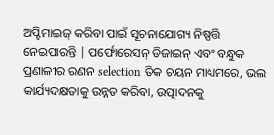ଅପ୍ଟିମାଇଜ୍ କରିବା ପାଇଁ ସୂଚନାଯୋଗ୍ୟ ନିଷ୍ପତ୍ତି ନେଇପାରନ୍ତି | ପର୍ଫୋରେସନ୍ ଡିଜାଇନ୍ ଏବଂ ବନ୍ଧୁକ ପ୍ରଣାଳୀର ରଣନ selection ତିକ ଚୟନ ମାଧ୍ୟମରେ, ଭଲ କାର୍ଯ୍ୟଦକ୍ଷତାକୁ ଉନ୍ନତ କରିବା, ଉତ୍ପାଦନକୁ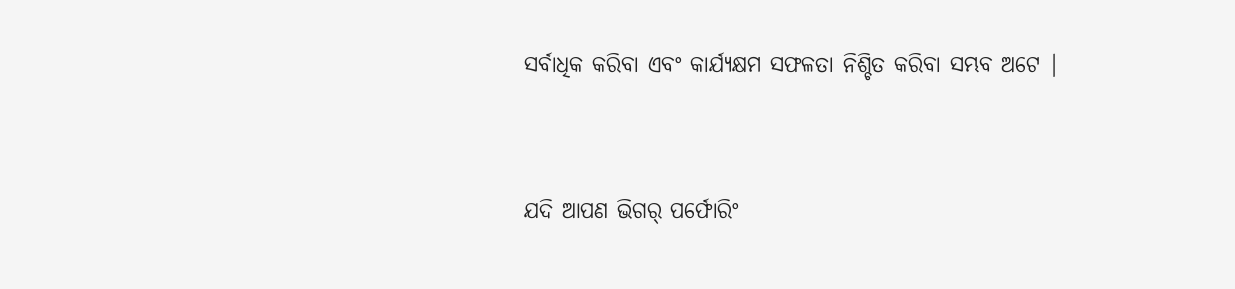ସର୍ବାଧିକ କରିବା ଏବଂ କାର୍ଯ୍ୟକ୍ଷମ ସଫଳତା ନିଶ୍ଚିତ କରିବା ସମ୍ଭବ ଅଟେ |


ଯଦି ଆପଣ ଭିଗର୍ ପର୍ଫୋରିଂ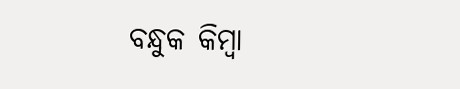ବନ୍ଧୁକ କିମ୍ବା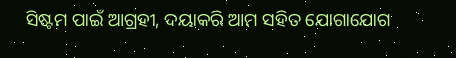ସିଷ୍ଟମ ପାଇଁ ଆଗ୍ରହୀ, ଦୟାକରି ଆମ ସହିତ ଯୋଗାଯୋଗ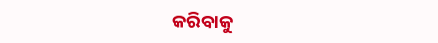କରିବାକୁ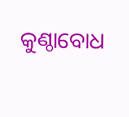କୁଣ୍ଠାବୋଧ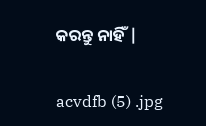କରନ୍ତୁ ନାହିଁ |

acvdfb (5) .jpg